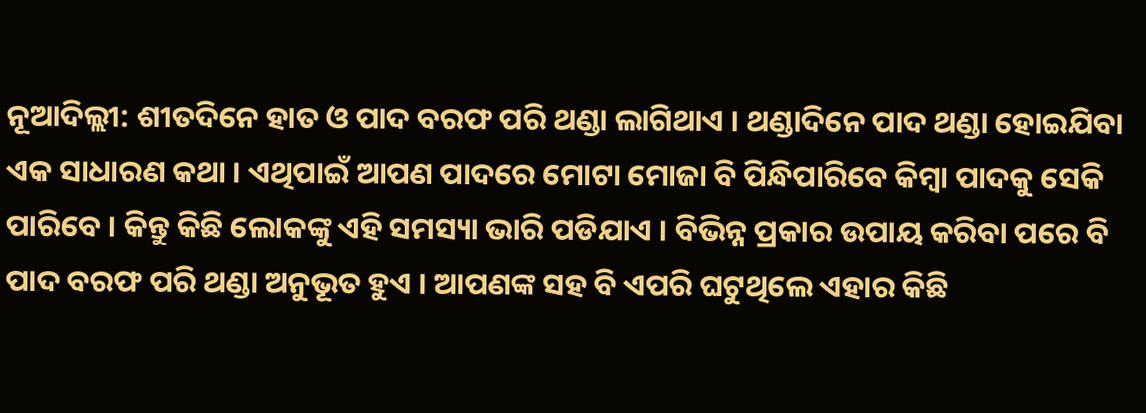ନୂଆଦିଲ୍ଲୀ: ଶୀତଦିନେ ହାତ ଓ ପାଦ ବରଫ ପରି ଥଣ୍ଡା ଲାଗିଥାଏ । ଥଣ୍ଡାଦିନେ ପାଦ ଥଣ୍ଡା ହୋଇଯିବା ଏକ ସାଧାରଣ କଥା । ଏଥିପାଇଁ ଆପଣ ପାଦରେ ମୋଟା ମୋଜା ବି ପିନ୍ଧିପାରିବେ କିମ୍ବା ପାଦକୁ ସେକି ପାରିବେ । କିନ୍ତୁ କିଛି ଲୋକଙ୍କୁ ଏହି ସମସ୍ୟା ଭାରି ପଡିଯାଏ । ବିଭିନ୍ନ ପ୍ରକାର ଉପାୟ କରିବା ପରେ ବି ପାଦ ବରଫ ପରି ଥଣ୍ଡା ଅନୁଭୂତ ହୁଏ । ଆପଣଙ୍କ ସହ ବି ଏପରି ଘଟୁଥିଲେ ଏହାର କିଛି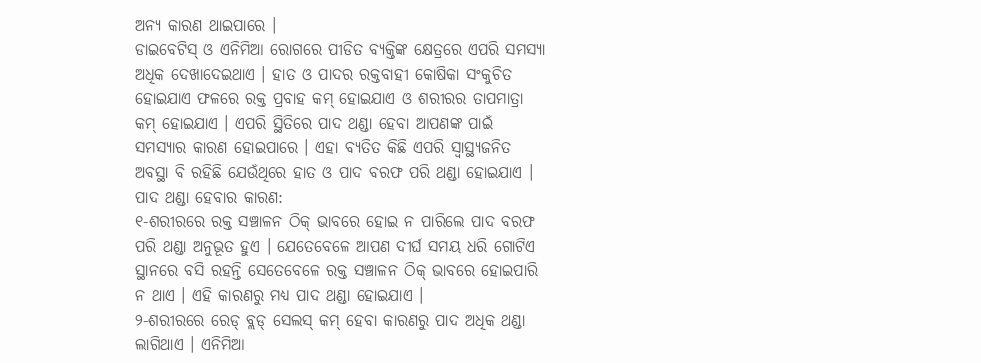ଅନ୍ୟ କାରଣ ଥାଇପାରେ ।
ଡାଇବେଟିସ୍ ଓ ଏନିମିଆ ରୋଗରେ ପୀଡିତ ବ୍ୟକ୍ତିଙ୍କ କ୍ଷେତ୍ରରେ ଏପରି ସମସ୍ୟା ଅଧିକ ଦେଖାଦେଇଥାଏ । ହାତ ଓ ପାଦର ରକ୍ତବାହୀ କୋଷିକା ସଂକୁଚିତ ହୋଇଯାଏ ଫଳରେ ରକ୍ତ ପ୍ରବାହ କମ୍ ହୋଇଯାଏ ଓ ଶରୀରର ତାପମାତ୍ରା କମ୍ ହୋଇଯାଏ । ଏପରି ସ୍ଥିତିରେ ପାଦ ଥଣ୍ଡା ହେବା ଆପଣଙ୍କ ପାଇଁ ସମସ୍ୟାର କାରଣ ହୋଇପାରେ । ଏହା ବ୍ୟତିତ କିଛି ଏପରି ସ୍ୱାସ୍ଥ୍ୟଜନିତ ଅବସ୍ଥା ବି ରହିଛି ଯେଉଁଥିରେ ହାତ ଓ ପାଦ ବରଫ ପରି ଥଣ୍ଡା ହୋଇଯାଏ ।
ପାଦ ଥଣ୍ଡା ହେବାର କାରଣ:
୧-ଶରୀରରେ ରକ୍ତ ସଞ୍ଚାଳନ ଠିକ୍ ଭାବରେ ହୋଇ ନ ପାରିଲେ ପାଦ ବରଫ ପରି ଥଣ୍ଡା ଅନୁଭୂତ ହୁଏ । ଯେତେବେଳେ ଆପଣ ଦୀର୍ଘ ସମୟ ଧରି ଗୋଟିଏ ସ୍ଥାନରେ ବସି ରହନ୍ତି ସେତେବେଳେ ରକ୍ତ ସଞ୍ଚାଳନ ଠିକ୍ ଭାବରେ ହୋଇପାରି ନ ଥାଏ । ଏହି କାରଣରୁ ମଧ୍ୟ ପାଦ ଥଣ୍ଡା ହୋଇଯାଏ ।
୨-ଶରୀରରେ ରେଡ୍ ବ୍ଲଡ୍ ସେଲସ୍ କମ୍ ହେବା କାରଣରୁ ପାଦ ଅଧିକ ଥଣ୍ଡା ଲାଗିଥାଏ । ଏନିମିଆ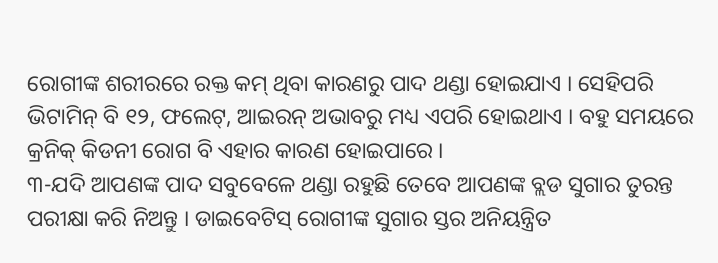ରୋଗୀଙ୍କ ଶରୀରରେ ରକ୍ତ କମ୍ ଥିବା କାରଣରୁ ପାଦ ଥଣ୍ଡା ହୋଇଯାଏ । ସେହିପରି ଭିଟାମିନ୍ ବି ୧୨, ଫଲେଟ୍, ଆଇରନ୍ ଅଭାବରୁ ମଧ୍ୟ ଏପରି ହୋଇଥାଏ । ବହୁ ସମୟରେ କ୍ରନିକ୍ କିଡନୀ ରୋଗ ବି ଏହାର କାରଣ ହୋଇପାରେ ।
୩-ଯଦି ଆପଣଙ୍କ ପାଦ ସବୁବେଳେ ଥଣ୍ଡା ରହୁଛି ତେବେ ଆପଣଙ୍କ ବ୍ଲଡ ସୁଗାର ତୁରନ୍ତ ପରୀକ୍ଷା କରି ନିଅନ୍ତୁ । ଡାଇବେଟିସ୍ ରୋଗୀଙ୍କ ସୁଗାର ସ୍ତର ଅନିୟନ୍ତ୍ରିତ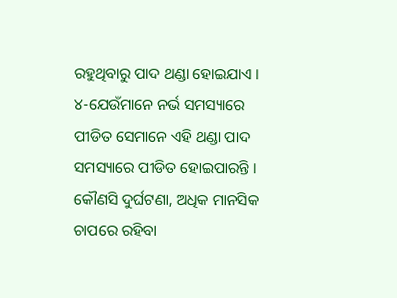ରହୁଥିବାରୁ ପାଦ ଥଣ୍ଡା ହୋଇଯାଏ ।
୪-ଯେଉଁମାନେ ନର୍ଭ ସମସ୍ୟାରେ ପୀଡିତ ସେମାନେ ଏହି ଥଣ୍ଡା ପାଦ ସମସ୍ୟାରେ ପୀଡିତ ହୋଇପାରନ୍ତି । କୌଣସି ଦୁର୍ଘଟଣା, ଅଧିକ ମାନସିକ ଚାପରେ ରହିବା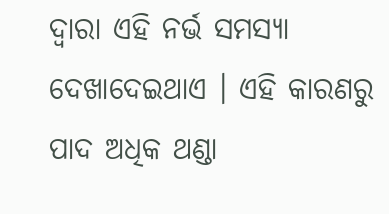ଦ୍ୱାରା ଏହି ନର୍ଭ ସମସ୍ୟା ଦେଖାଦେଇଥାଏ । ଏହି କାରଣରୁ ପାଦ ଅଧିକ ଥଣ୍ଡା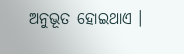ଅନୁଭୂତ ହୋଇଥାଏ ।